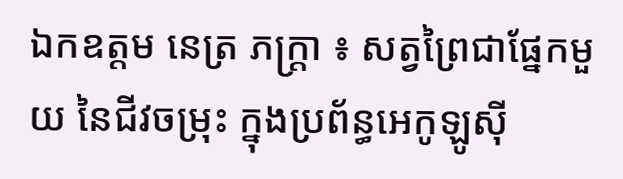ឯកឧត្តម នេត្រ ភក្រ្តា ៖ សត្វព្រៃជាផ្នែកមួយ នៃជីវចម្រុះ ក្នុងប្រព័ន្ធអេកូឡូស៊ី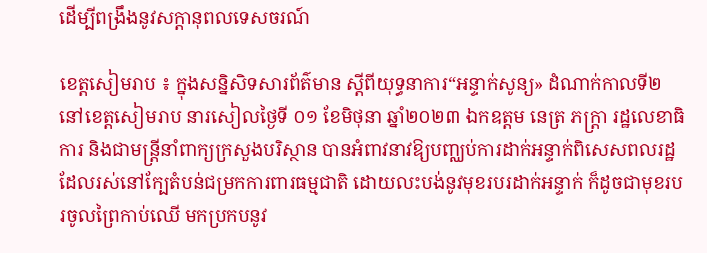ដើម្បីពង្រឹងនូវសក្តានុពលទេសចរណ៍

ខេត្តសៀមរាប ៖ ក្នុងសន្និសិទសារព័ត៌មាន ស្ដីពីយុទ្ធនាការ“អន្ទាក់សូន្យ» ដំណាក់កាលទី២ នៅខេត្តសៀមរាប នារសៀលថ្ងៃទី ០១ ខែមិថុនា ឆ្នាំ២០២៣ ឯកឧត្តម នេត្រ ភក្រ្តា រដ្ឋលេខាធិការ និងជាមន្រ្តីនាំពាក្យក្រសួងបរិស្ថាន បានអំពាវនាវឱ្យបញ្ឈប់ការដាក់អន្ទាក់ពិសេសពលរដ្ឋដែលរស់នៅក្បែតំបន់ជម្រកការពារធម្មជាតិ ដោយលះបង់នូវមុខរបរដាក់អន្ទាក់ ក៏ដូចជាមុខរបរចូលព្រៃកាប់ឈើ មកប្រកបនូវ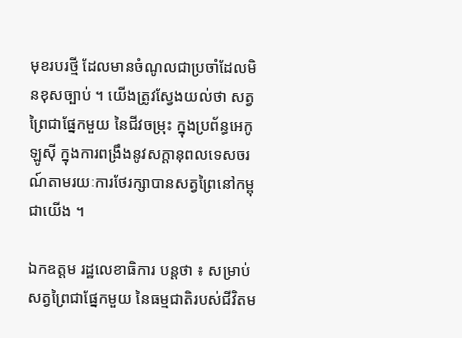មុខរបរថ្មី ដែលមានចំណូលជាប្រចាំដែលមិនខុសច្បាប់ ។ យើងត្រូវស្វែងយល់ថា សត្វព្រៃជាផ្នែកមួយ នៃជីវចម្រុះ ក្នុងប្រព័ន្ធអេកូឡូស៊ី ក្នុងការពង្រឹងនូវសក្តានុពលទេសចរណ៍តាមរយៈការថែរក្សាបានសត្វព្រៃនៅកម្ពុជាយើង ។

ឯកឧត្តម រដ្ឋលេខាធិការ បន្តថា ៖ សម្រាប់សត្វព្រៃជាផ្នែកមួយ នៃធម្មជាតិរបស់ជីវិតម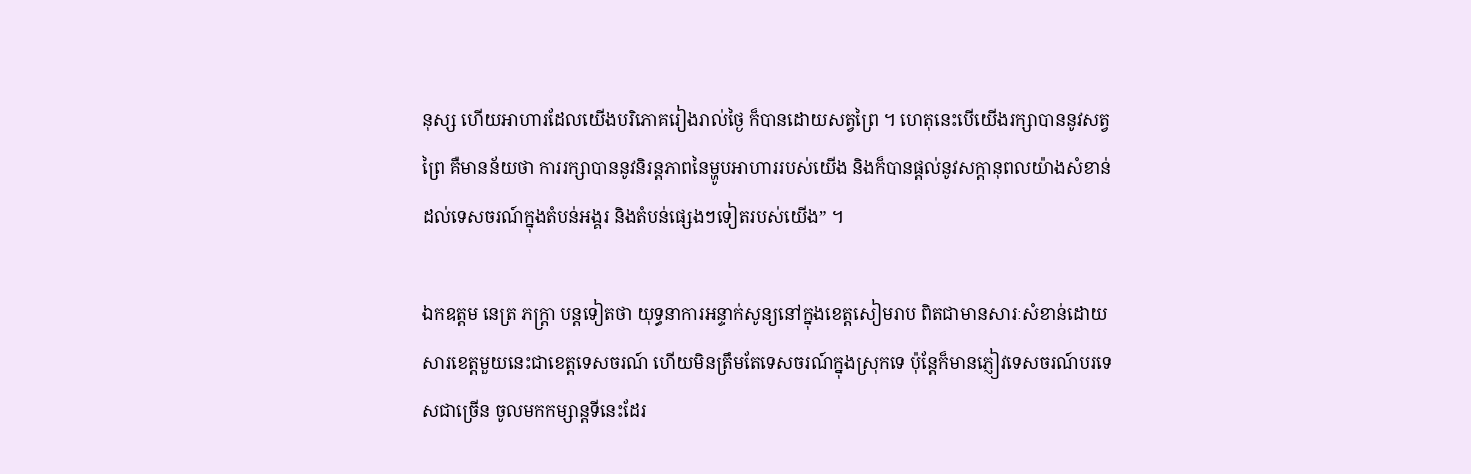នុស្ស ហើយអាហារដែលយើងបរិភោគរៀងរាល់ថ្ងៃ ក៏បានដោយសត្វព្រៃ ។ ហេតុនេះបើយើងរក្សាបាននូវសត្វព្រៃ គឺមានន័យថា ការរក្សាបាននូវនិរន្តភាពនៃម្ហូបអាហាររបស់យើង និងក៏បានផ្តល់នូវសក្តានុពលយ៉ាងសំខាន់ដល់ទេសចរណ៍ក្នុងតំបន់អង្គរ និងតំបន់ផ្សេងៗទៀតរបស់យើង” ។

ឯកឧត្តម នេត្រ ភក្រ្តា បន្តទៀតថា យុទ្ធនាការអន្ទាក់សូន្យនៅក្នុងខេត្តសៀមរាប ពិតជាមានសារៈសំខាន់ដោយសារខេត្តមួយនេះជាខេត្តទេសចរណ៍ ហើយមិនត្រឹមតែទេសចរណ៍ក្នុងស្រុកទេ ប៉ុន្តែក៏មានភ្ញៀវទេសចរណ៍បរទេសជាច្រើន ចូលមកកម្សាន្តទីនេះដែរ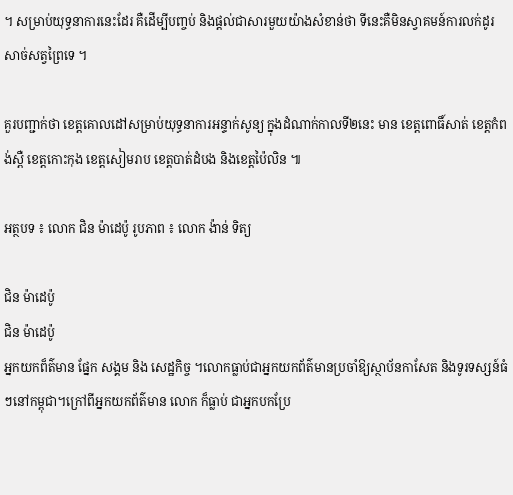។ សម្រាប់យុទ្ធនាការនេះដែរ គឺដើម្បីបញ្ចប់ និងផ្តល់ជាសារមួយយ៉ាងសំខាន់ថា ទីនេះគឺមិនស្វាគមន៍ការលក់ដូរសាច់សត្វព្រៃទេ ។

គួរបញ្ជាក់ថា ខេត្តគោលដៅសម្រាប់យុទ្ធនាការអន្ទាក់សូន្យ ក្នុងដំណាក់កាលទី២នេះ មាន ខេត្តពោធិ៍សាត់ ខេត្តកំពង់ស្ពឺ ខេត្តកោះកុង ខេត្តសៀមរាប ខេត្តបាត់ដំបង និងខេត្តប៉ៃលិន ៕

អត្ថបទ ៖ លោក ជិន ម៉ាដេប៉ូ រូបភាព ៖ លោក ង៉ាន់ ទិត្យ

ជិន ម៉ាដេប៉ូ
ជិន ម៉ាដេប៉ូ
អ្នកយកព៏ត៌មាន ផ្នែក សង្គម និង សេដ្ឋកិច្ច ។លោកធ្លាប់ជាអ្នកយកព័ត៌មានប្រចាំឱ្យស្ថាប័នកាសែត និងទូរទស្សន៍ធំៗនៅកម្ពុជា។ក្រៅពីអ្នកយកព័ត៌មាន លោក ក៏ធ្លាប់ ជាអ្នកបកប្រែ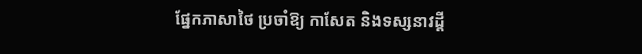ផ្នែកភាសាថៃ ប្រចាំឱ្យ កាសែត និងទស្សនាវដ្តី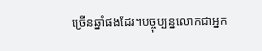ច្រើនឆ្នាំផងដែរ។បច្ចុប្បន្នលោកជាអ្នក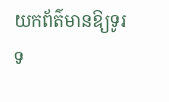យកព័ត៌មានឱ្យទូរទ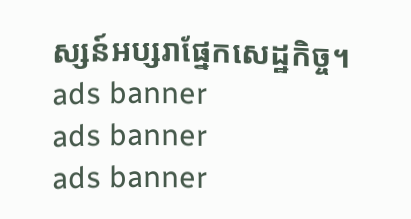ស្សន៍អប្សរាផ្នែកសេដ្ឋកិច្ច។
ads banner
ads banner
ads banner